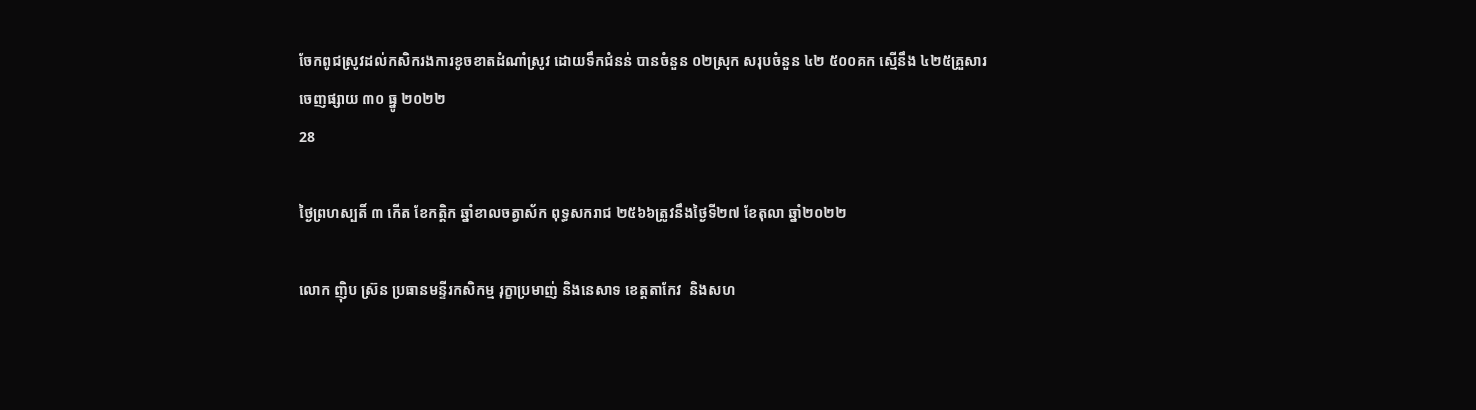ចែកពូជស្រូវដល់កសិករងការខូចខាតដំណាំស្រូវ ដោយទឹកជំនន់ បានចំនួន ០២ស្រុក សរុបចំនួន ៤២ ៥០០គក ស្មេីនឹង ៤២៥គ្រួសារ
ចេញផ្សាយ ៣០ ធ្នូ ២០២២
28

ថ្ងៃព្រហស្បតិ៍ ៣ កើត ខែកត្តិក ឆ្នាំខាលចត្វាស័ក ពុទ្ធសករាជ ២៥៦៦ត្រូវនឹងថ្ងៃទី២៧ ខែតុលា ឆ្នាំ២០២២

លោក ញ៉ិប ស្រ៊ន ប្រធានមន្ទីរកសិកម្ម រុក្ខាប្រមាញ់ និងនេសាទ ខេត្តតាកែវ  និងសហ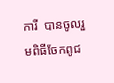ការី  បានចូលរួមពិធីចែកពូជ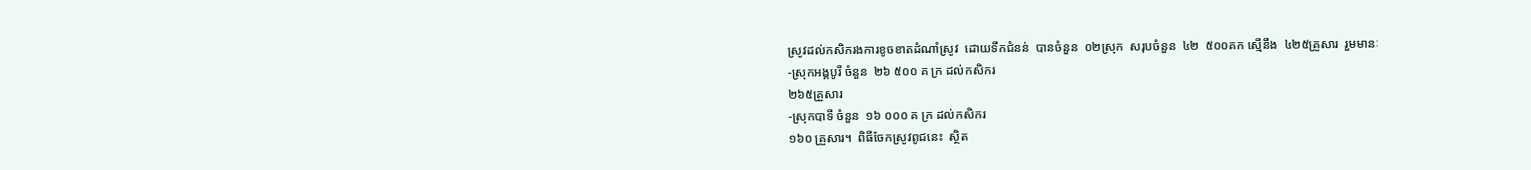ស្រូវដល់កសិករងការខូចខាតដំណាំស្រូវ  ដោយទឹកជំនន់  បានចំនួន  ០២ស្រុក  សរុបចំនួន  ៤២  ៥០០គក ស្មេីនឹង  ៤២៥គ្រួសារ  រួមមានៈ
-ស្រុកអង្គបូរី ចំនួន  ២៦ ៥០០ គ ក្រ ដល់កសិករ
២៦៥គ្រួសារ
-ស្រុកបាទី ចំនួន  ១៦ ០០០ គ ក្រ ដល់កសិករ
១៦០ គ្រួសារ។  ពិធីចែកស្រូវពូជនេះ  ស្ថិត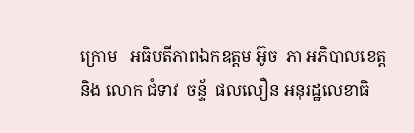ក្រោម   អធិបតីភាពឯកឧត្តម អ៊ូច  ភា អភិបាលខេត្ត
និង លោក ជំទាវ  ចន្ទ័  ផលលឿន អនុរដ្ឋលេខាធិ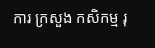ការ ក្រសួង កសិកម្ម រុ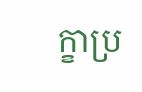ក្ខាប្រ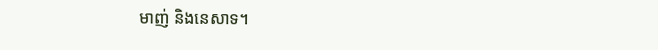មាញ់ និងនេសាទ។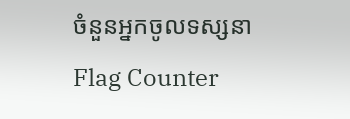ចំនួនអ្នកចូលទស្សនា
Flag Counter